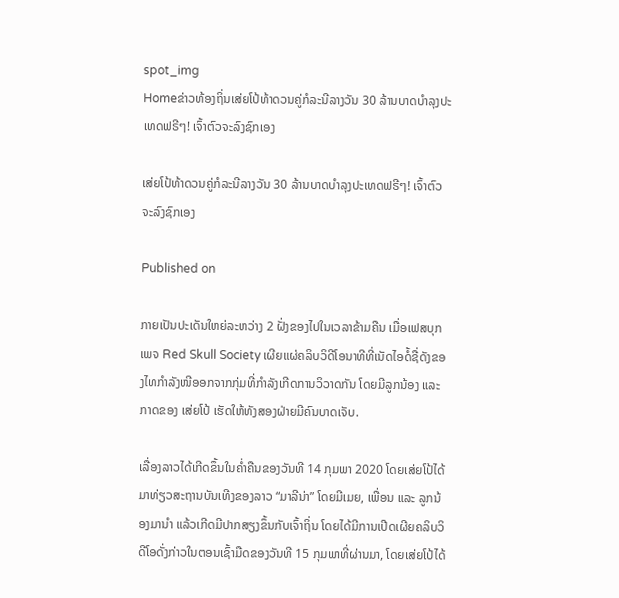spot_img
Homeຂ່າວທ້ອງຖິ່ນເສ່ຍໂປ້ທ້າດວນຄູ່ກໍລະນີລາງວັນ 30 ລ້ານບາດບຳລຸງປະເທດຟຣີໆ! ເຈົ້າຕົວຈະລົງຊົກເອງ

ເສ່ຍໂປ້ທ້າດວນຄູ່ກໍລະນີລາງວັນ 30 ລ້ານບາດບຳລຸງປະເທດຟຣີໆ! ເຈົ້າຕົວຈະລົງຊົກເອງ

Published on

ກາຍເປັນປະເດັນໃຫຍ່ລະຫວ່າງ 2 ຝັ່ງຂອງໄປໃນເວລາຂ້າມຄືນ ເມື່ອເຟສບຸກເພຈ Red Skull Society ເຜີຍແຜ່ຄລິບວິດີໂອນາທີທີ່ເນັດໄອດໍ້ຊື່ດັງຂອງໄທກຳລັງໜີອອກຈາກກຸ່ມທີ່ກຳລັງເກີດການວິວາດກັນ ໂດຍມີລູກນ້ອງ ແລະ ກາດຂອງ ເສ່ຍໂປ້ ເຮັດໃຫ້ທັງສອງຝ່າຍມີຄົນບາດເຈັບ.

ເລື່ອງລາວໄດ້ເກີດຂຶ້ນໃນຄໍ່າຄືນຂອງວັນທີ 14 ກຸມພາ 2020 ໂດຍເສ່ຍໂປ້ໄດ້ມາທ່ຽວສະຖານບັນເທີງຂອງລາວ “ມາລີນ່າ” ໂດຍມີເມຍ, ເພື່ອນ ແລະ ລູກນ້ອງມານຳ ແລ້ວເກີດມີປາກສຽງຂຶ້ນກັບເຈົ້າຖິ່ນ ໂດຍໄດ້ມີການເປີດເຜີຍຄລິບວິດີໂອດັ່ງກ່າວໃນຕອນເຊົ້າມືດຂອງວັນທີ 15 ກຸມພາທີ່ຜ່ານມາ, ໂດຍເສ່ຍໂປ້ໄດ້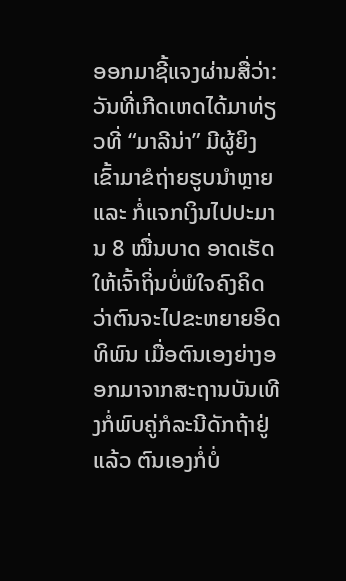ອອກມາຊີ້ແຈງຜ່ານສື່ວ່າ: ວັນທີ່ເກີດເຫດໄດ້ມາທ່ຽວທີ່ “ມາລີນ່າ” ມີຜູ້ຍິງເຂົ້າມາຂໍຖ່າຍຮູບນຳຫຼາຍ ແລະ ກໍ່ແຈກເງິນໄປປະມານ 8 ໝື່ນບາດ ອາດເຮັດໃຫ້ເຈົ້າຖິ່ນບໍ່ພໍໃຈຄົງຄິດວ່າຕົນຈະໄປຂະຫຍາຍອິດທິພົນ ເມື່ອຕົນເອງຍ່າງອອກມາຈາກສະຖານບັນເທີງກໍ່ພົບຄູ່ກໍລະນີດັກຖ້າຢູ່ແລ້ວ ຕົນເອງກໍ່ບໍ່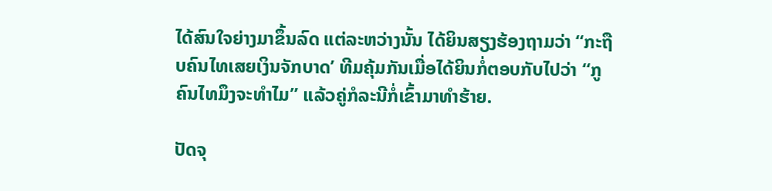ໄດ້ສົນໃຈຍ່າງມາຂຶ້ນລົດ ແຕ່ລະຫວ່າງນັ້ນ ໄດ້ຍິນສຽງຮ້ອງຖາມວ່າ “ກະຖືບຄົນໄທເສຍເງິນຈັກບາດ’ ທີມຄຸ້ມກັນເມື່ອໄດ້ຍິນກໍ່ຕອບກັບໄປວ່າ “ກູຄົນໄທມຶງຈະທຳໄມ” ແລ້ວຄູ່ກໍລະນີກໍ່ເຂົ້າມາທຳຮ້າຍ.

ປັດຈຸ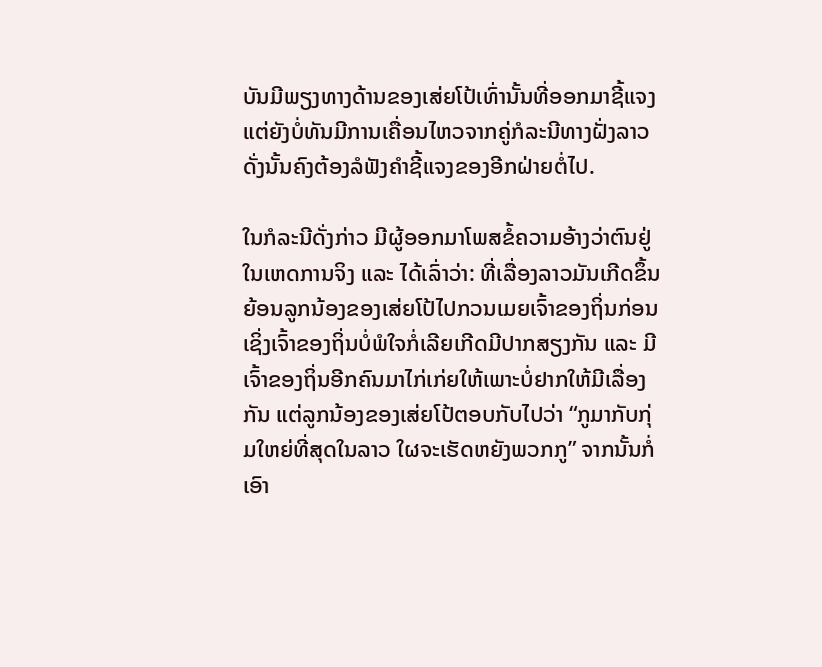ບັນມີພຽງທາງດ້ານຂອງເສ່ຍໂປ້ເທົ່ານັ້ນທີ່ອອກມາຊີ້ແຈງ ແຕ່ຍັງບໍ່ທັນມີການເຄື່ອນໄຫວຈາກຄູ່ກໍລະນີທາງຝັ່ງລາວ ດັ່ງນັ້ນຄົງຕ້ອງລໍຟັງຄຳຊີ້ແຈງຂອງອີກຝ່າຍຕໍ່ໄປ.

ໃນກໍລະນີດັ່ງກ່າວ ມີຜູ້ອອກມາໂພສຂໍ້ຄວາມອ້າງວ່າຕົນຢູ່ໃນເຫດການຈິງ ແລະ ໄດ້ເລົ່າວ່າ: ທີ່ເລື່ອງລາວມັນເກີດຂຶ້ນຍ້ອນລູກນ້ອງຂອງເສ່ຍໂປ້ໄປກວນເມຍເຈົ້າຂອງຖິ່ນກ່ອນ ເຊິ່ງເຈົ້າຂອງຖິ່ນບໍ່ພໍໃຈກໍ່ເລີຍເກີດມີປາກສຽງກັນ ແລະ ມີເຈົ້າຂອງຖິ່ນອີກຄົນມາໄກ່ເກ່ຍໃຫ້ເພາະບໍ່ຢາກໃຫ້ມີເລື່ອງກັນ ແຕ່ລູກນ້ອງຂອງເສ່ຍໂປ້ຕອບກັບໄປວ່າ “ກູມາກັບກຸ່ມໃຫຍ່ທີ່ສຸດໃນລາວ ໃຜຈະເຮັດຫຍັງພວກກູ” ຈາກນັ້ນກໍ່ເອົາ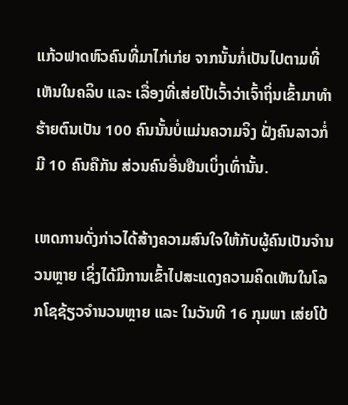ແກ້ວຟາດຫົວຄົນທີ່ມາໄກ່ເກ່ຍ ຈາກນັ້ນກໍ່ເປັນໄປຕາມທີ່ເຫັນໃນຄລິບ ແລະ ເລື່ອງທີ່ເສ່ຍໂປ້ເວົ້າວ່າເຈົ້າຖິ່ນເຂົ້າມາທຳຮ້າຍຕົນເປັນ 100 ຄົນນັ້ນບໍ່ແມ່ນຄວາມຈິງ ຝັ່ງຄົນລາວກໍ່ມີ 10 ຄົນຄືກັນ ສ່ວນຄົນອື່ນຢືນເບິ່ງເທົ່ານັ້ນ.

ເຫດການດັ່ງກ່າວໄດ້ສ້າງຄວາມສົນໃຈໃຫ້ກັບຜູ້ຄົນເປັນຈຳນວນຫຼາຍ ເຊິ່ງໄດ້ມີການເຂົ້າໄປສະແດງຄວາມຄິດເຫັນໃນໂລກໂຊຊ້ຽວຈຳນວນຫຼາຍ ແລະ ໃນວັນທີ 16 ກຸມພາ ເສ່ຍໂປ້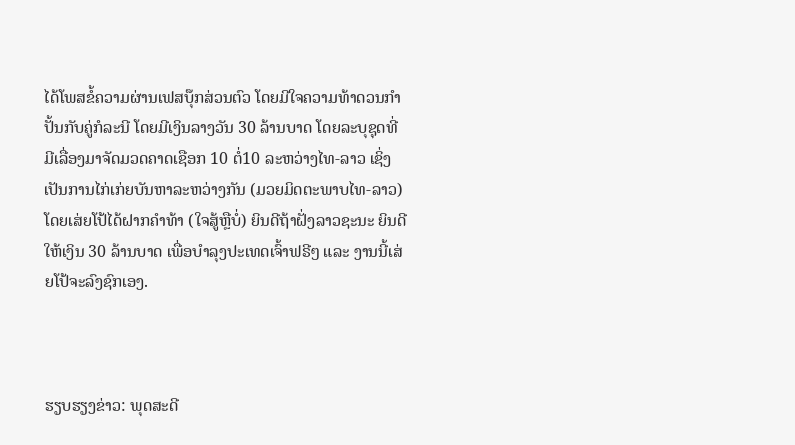ໄດ້ໂພສຂໍ້ຄວາມຜ່ານເຟສບຸ໊ກສ່ວນຕົວ ໂດຍມີໃຈຄວາມທ້າດວນກຳປັ້ນກັບຄູ່ກໍລະນີ ໂດຍມີເງິນລາງວັນ 30 ລ້ານບາດ ໂດຍລະບຸຊຸດທີ່ມີເລື່ອງມາຈັດມວດຄາດເຊືອກ 10 ຕໍ່10 ລະຫວ່າງໄທ-ລາວ ເຊິ່ງເປັນການໄກ່ເກ່ຍບັນຫາລະຫວ່າງກັນ (ມວຍມິດຕະພາບໄທ-ລາວ) ໂດຍເສ່ຍໂປ້ໄດ້ຝາກຄຳທ້າ (ໃຈສູ້ຫຼືບໍ່) ຍິນດີຖ້າຝັ່ງລາວຊະນະ ຍິນດີໃຫ້ເງິນ 30 ລ້ານບາດ ເພື່ອບຳລຸງປະເທດເຈົ້າຟຣີໆ ແລະ ງານນີ້ເສ່ຍໂປ້ຈະລົງຊົກເອງ.



ຮຽບຮຽງຂ່າວ: ພຸດສະດີ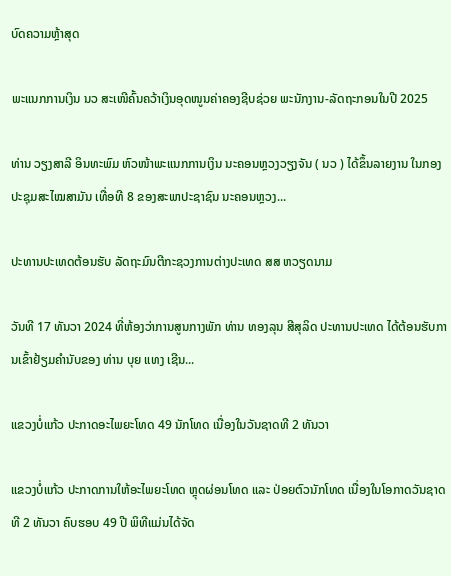ບົດຄວາມຫຼ້າສຸດ

ພະແນກການເງິນ ນວ ສະເໜີຄົ້ນຄວ້າເງິນອຸດໜູນຄ່າຄອງຊີບຊ່ວຍ ພະນັກງານ-ລັດຖະກອນໃນປີ 2025

ທ່ານ ວຽງສາລີ ອິນທະພົມ ຫົວໜ້າພະແນກການເງິນ ນະຄອນຫຼວງວຽງຈັນ ( ນວ ) ໄດ້ຂຶ້ນລາຍງານ ໃນກອງປະຊຸມສະໄໝສາມັນ ເທື່ອທີ 8 ຂອງສະພາປະຊາຊົນ ນະຄອນຫຼວງ...

ປະທານປະເທດຕ້ອນຮັບ ລັດຖະມົນຕີກະຊວງການຕ່າງປະເທດ ສສ ຫວຽດນາມ

ວັນທີ 17 ທັນວາ 2024 ທີ່ຫ້ອງວ່າການສູນກາງພັກ ທ່ານ ທອງລຸນ ສີສຸລິດ ປະທານປະເທດ ໄດ້ຕ້ອນຮັບການເຂົ້າຢ້ຽມຄຳນັບຂອງ ທ່ານ ບຸຍ ແທງ ເຊີນ...

ແຂວງບໍ່ແກ້ວ ປະກາດອະໄພຍະໂທດ 49 ນັກໂທດ ເນື່ອງໃນວັນຊາດທີ 2 ທັນວາ

ແຂວງບໍ່ແກ້ວ ປະກາດການໃຫ້ອະໄພຍະໂທດ ຫຼຸດຜ່ອນໂທດ ແລະ ປ່ອຍຕົວນັກໂທດ ເນື່ອງໃນໂອກາດວັນຊາດທີ 2 ທັນວາ ຄົບຮອບ 49 ປີ ພິທີແມ່ນໄດ້ຈັດ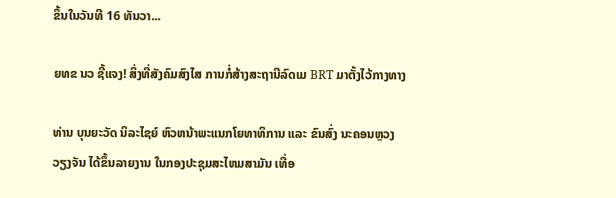ຂຶ້ນໃນວັນທີ 16 ທັນວາ...

ຍທຂ ນວ ຊີ້ແຈງ! ສິ່ງທີ່ສັງຄົມສົງໄສ ການກໍ່ສ້າງສະຖານີລົດເມ BRT ມາຕັ້ງໄວ້ກາງທາງ

ທ່ານ ບຸນຍະວັດ ນິລະໄຊຍ໌ ຫົວຫນ້າພະແນກໂຍທາທິການ ແລະ ຂົນສົ່ງ ນະຄອນຫຼວງວຽງຈັນ ໄດ້ຂຶ້ນລາຍງານ ໃນກອງປະຊຸມສະໄຫມສາມັນ ເທື່ອ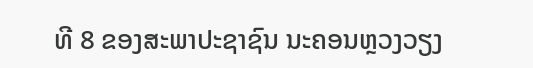ທີ 8 ຂອງສະພາປະຊາຊົນ ນະຄອນຫຼວງວຽງ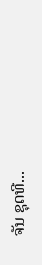ຈັນ ຊຸດທີ...